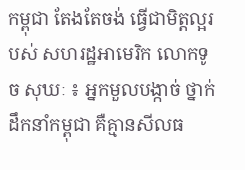កម្ពុជា តែងតែចង់ ធ្វើជាមិត្តល្អរបស់ សហរដ្ឋអាមេរិក លោកទូច សុឃៈ ៖ អ្នកមួលបង្កាច់ ថ្នាក់ដឹកនាំកម្ពុជា គឺគ្មានសីលធ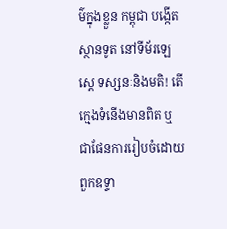ម៌ក្នុងខ្លួន កម្ពុជា បង្កើតស្ថានទូត នៅទីម័រឡេស្តេ ទស្សនៈនិងមតិ! តើក្មេងទំនើងមានពិត ឬជាផែនការរៀបចំដោយពួកឧទ្ទា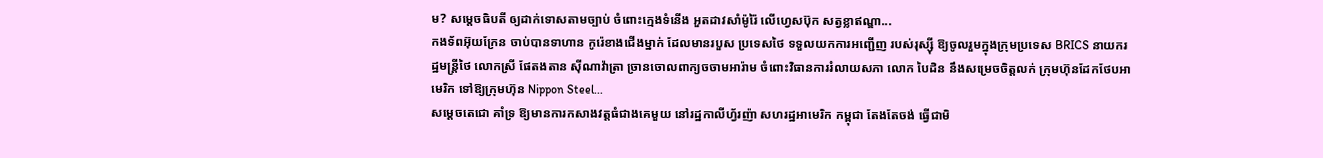ម? សម្តេចធិបតី ឲ្យដាក់ទោសតាមច្បាប់ ចំពោះក្មេងទំនើង អួតដាវសាំម៉ូរ៉ៃ លើហ្វេសប៊ុក សត្វខ្លាឥណ្ឌា...
កងទ័ពអ៊ុយក្រែន ចាប់បានទាហាន កូរ៉េខាងជើងម្នាក់ ដែលមានរបួស ប្រទេសថៃ ទទួលយកការអញ្ជើញ របស់រុស្ស៊ី ឱ្យចូលរួមក្នុងក្រុមប្រទេស BRICS នាយករដ្ឋមន្ត្រីថៃ លោកស្រី ផែតងតាន ស៊ីណាវ៉ាត្រា ច្រានចោលពាក្យចចាមអារ៉ាម ចំពោះវិធានការរំលាយសភា លោក បៃដិន នឹងសម្រេចចិត្តលក់ ក្រុមហ៊ុនដែកថែបអាមេរិក ទៅឱ្យក្រុមហ៊ុន Nippon Steel...
សម្ដេចតេជោ គាំទ្រ ឱ្យមានការកសាងវត្តធំជាងគេមួយ នៅរដ្ឋកាលីហ្វ័រញ៉ា សហរដ្ឋអាមេរិក កម្ពុជា តែងតែចង់ ធ្វើជាមិ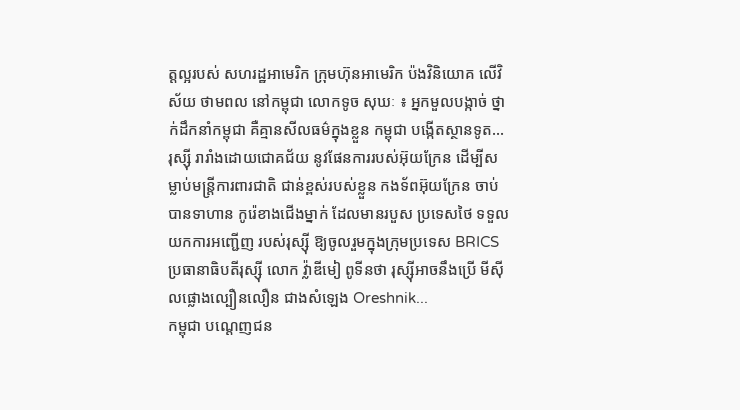ត្តល្អរបស់ សហរដ្ឋអាមេរិក ក្រុមហ៊ុនអាមេរិក ប៉ងវិនិយោគ លើវិស័យ ថាមពល នៅកម្ពុជា លោកទូច សុឃៈ ៖ អ្នកមួលបង្កាច់ ថ្នាក់ដឹកនាំកម្ពុជា គឺគ្មានសីលធម៌ក្នុងខ្លួន កម្ពុជា បង្កើតស្ថានទូត...
រុស្ស៊ី រារាំងដោយជោគជ័យ នូវផែនការរបស់អ៊ុយក្រែន ដើម្បីសម្លាប់មន្ត្រីការពារជាតិ ជាន់ខ្ពស់របស់ខ្លួន កងទ័ពអ៊ុយក្រែន ចាប់បានទាហាន កូរ៉េខាងជើងម្នាក់ ដែលមានរបួស ប្រទេសថៃ ទទួលយកការអញ្ជើញ របស់រុស្ស៊ី ឱ្យចូលរួមក្នុងក្រុមប្រទេស BRICS ប្រធានាធិបតីរុស្ស៊ី លោក វ្ល៉ាឌីមៀ ពូទីនថា រុស្ស៊ីអាចនឹងប្រើ មីស៊ីលផ្លោងល្បឿនលឿន ជាងសំឡេង Oreshnik...
កម្ពុជា បណ្តេញជន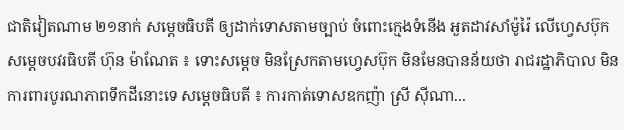ជាតិវៀតណាម ២១នាក់ សម្តេចធិបតី ឲ្យដាក់ទោសតាមច្បាប់ ចំពោះក្មេងទំនើង អួតដាវសាំម៉ូរ៉ៃ លើហ្វេសប៊ុក សម្តេចបវរធិបតី ហ៊ុន ម៉ាណែត ៖ ទោះសម្តេច មិនស្រែកតាមហ្វេសប៊ុក មិនមែនបានន័យថា រាជរដ្ឋាភិបាល មិនការពារបូរណភាពទឹកដីនោះទេ សម្តេចធិបតី ៖ ការកាត់ទោសឧកញ៉ា ស្រី ស៊ីណា...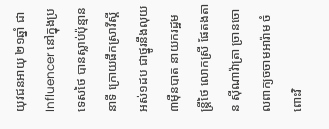យុវជនអាយុ ២១ឆ្នាំ ជា Influencer នៅក្នុងប្រទេសថៃ បានស្លាប់ប៉ុន្មាននាទី ក្រោយផឹកស្រាវីស្គី អស់១ដប ជាថ្នូរនឹងលុយ ៣ម៉ឺនបាត នាយករដ្ឋមន្ត្រីថៃ លោកស្រី ផែតងតាន ស៊ីណាវ៉ាត្រា ច្រានចោលពាក្យចចាមអារ៉ាម ចំពោះវិ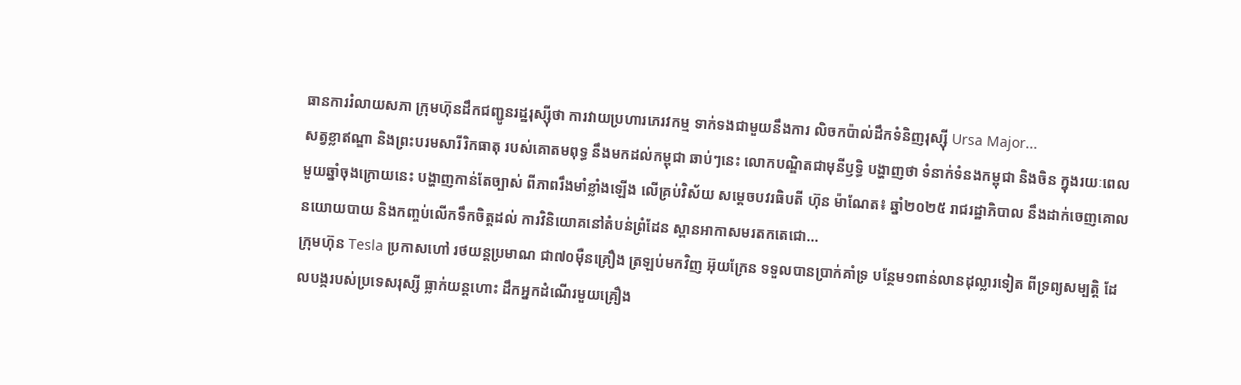ធានការរំលាយសភា ក្រុមហ៊ុនដឹកជញ្ជូនរដ្ឋរុស្ស៊ីថា ការវាយប្រហារភេរវកម្ម ទាក់ទងជាមួយនឹងការ លិចកប៉ាល់ដឹកទំនិញរុស្ស៊ី Ursa Major...
សត្វខ្លាឥណ្ឌា និងព្រះបរមសារីរិកធាតុ របស់គោតមពុទ្ធ នឹងមកដល់កម្ពុជា ឆាប់ៗនេះ លោកបណ្ឌិតជាមុនីឫទ្ធិ បង្ហាញថា ទំនាក់ទំនងកម្ពុជា និងចិន ក្នុងរយៈពេលមួយឆ្នាំចុងក្រោយនេះ បង្ហាញកាន់តែច្បាស់ ពីភាពរឹងមាំខ្លាំងឡើង លើគ្រប់វិស័យ សម្ដេចបវរធិបតី ហ៊ុន ម៉ាណែត៖ ឆ្នាំ២០២៥ រាជរដ្ឋាភិបាល នឹងដាក់ចេញគោលនយោយបាយ និងកញ្ចប់លើកទឹកចិត្តដល់ ការវិនិយោគនៅតំបន់ព្រំដែន ស្ពានអាកាសមរតកតេជោ...
ក្រុមហ៊ុន Tesla ប្រកាសហៅ រថយន្តប្រមាណ ជា៧០ម៉ឺនគ្រឿង ត្រឡប់មកវិញ អ៊ុយក្រែន ទទួលបានប្រាក់គាំទ្រ បន្ថែម១ពាន់លានដុល្លារទៀត ពីទ្រព្យសម្បត្តិ ដែលបង្ករបស់ប្រទេសរុស្សី ធ្លាក់យន្តហោះ ដឹកអ្នកដំណើរមួយគ្រឿង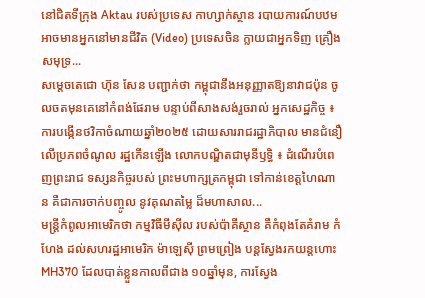នៅជិតទីក្រុង Aktau របស់ប្រទេស កាហ្សាក់ស្ថាន របាយការណ៍បឋមអាចមានអ្នកនៅមានជីវិត (Video) ប្រទេសចិន ក្លាយជាអ្នកទិញ គ្រឿងសមុទ្រ...
សម្តេចតេជោ ហ៊ុន សែន បញ្ជាក់ថា កម្ពុជានឹងអនុញ្ញាតឱ្យនាវាជប៉ុន ចូលចតមុនគេនៅកំពង់ផែរាម បន្ទាប់ពីសាងសង់រួចរាល់ អ្នកសេដ្ឋកិច្ច ៖ ការបង្កើនថវិកាចំណាយឆ្នាំ២០២៥ ដោយសាររាជរដ្ឋាភិបាល មានជំនឿលើប្រភពចំណូល រដ្ឋកើនឡើង លោកបណ្ឌិតជាមុនីឫទ្ធិ ៖ ដំណើរបំពេញព្រះរាជ ទស្សនកិច្ចរបស់ ព្រះមហាក្សត្រកម្ពុជា ទៅកាន់ខេត្តហៃណាន គឺជាការចាក់បញ្ចូល នូវគុណតម្លៃ ដ៏មហាសាល...
មន្រ្តីកំពូលអាមេរិកថា កម្មវិធីមីស៊ីល របស់ប៉ាគីស្ថាន គឺកំពុងតែគំរាម កំហែង ដល់សហរដ្ឋអាមេរិក ម៉ាឡេស៊ី ព្រមព្រៀង បន្តស្វែងរកយន្តហោះ MH370 ដែលបាត់ខ្លួនកាលពីជាង ១០ឆ្នាំមុន, ការស្វែង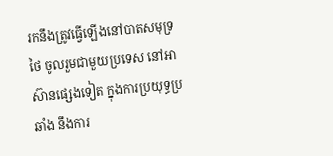រកនឹងត្រូវធ្វើឡើងនៅបាតសមុទ្រ ថៃ ចូលរួមជាមួយប្រទេស នៅអាស៊ានផ្សេងទៀត ក្នុងការប្រយុទ្ធប្រឆាំង នឹងការ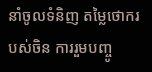នាំចូលទំនិញ តម្លៃថោករបស់ចិន ការរួមបញ្ចូ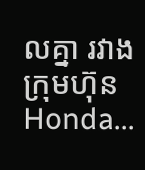លគ្នា រវាងក្រុមហ៊ុន Honda...